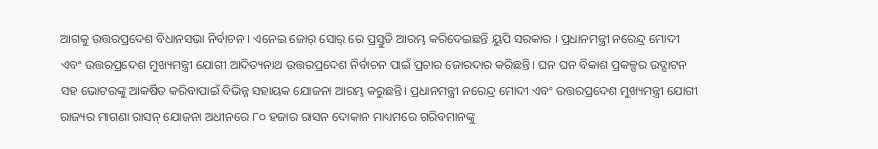ଆଗକୁ ଉତ୍ତରପ୍ରଦେଶ ବିଧାନସଭା ନିର୍ବାଚନ । ଏନେଇ ଜୋର୍ ସୋର୍ ରେ ପ୍ରସ୍ତୁତି ଆରମ୍ଭ କରିଦେଇଛନ୍ତି ୟୁପି ସରକାର । ପ୍ରଧାନମନ୍ତ୍ରୀ ନରେନ୍ଦ୍ର ମୋଦୀ ଏବଂ ଉତ୍ତରପ୍ରଦେଶ ମୁଖ୍ୟମନ୍ତ୍ରୀ ଯୋଗୀ ଆଦିତ୍ୟନାଥ ଉତ୍ତରପ୍ରଦେଶ ନିର୍ବାଚନ ପାଇଁ ପ୍ରଚାର ଜୋରଦାର କରିଛନ୍ତି। ଘନ ଘନ ବିକାଶ ପ୍ରକଳ୍ପର ଉଦ୍ଘାଟନ ସହ ଭୋଟରଙ୍କୁ ଆକର୍ଷିତ କରିବାପାଇଁ ବିଭିନ୍ନ ସହାୟକ ଯୋଜନା ଆରମ୍ଭ କରୁଛନ୍ତି। ପ୍ରଧାନମନ୍ତ୍ରୀ ନରେନ୍ଦ୍ର ମୋଦୀ ଏବଂ ଉତ୍ତରପ୍ରଦେଶ ମୁଖ୍ୟମନ୍ତ୍ରୀ ଯୋଗୀ ରାଜ୍ୟର ମାଗଣା ରାସନ୍ ଯୋଜନା ଅଧୀନରେ ୮୦ ହଜାର ରାସନ ଦୋକାନ ମାଧ୍ୟମରେ ଗରିବମାନଙ୍କୁ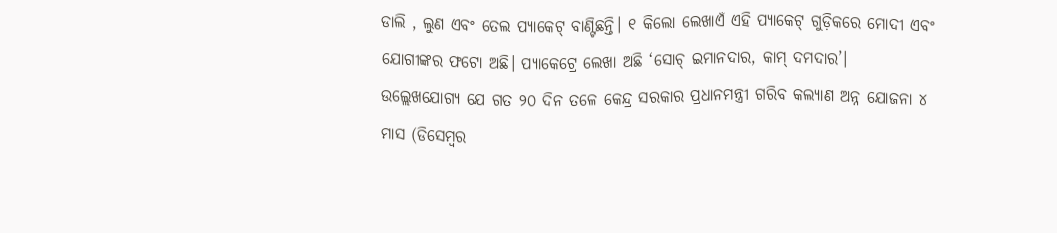ଡାଲି , ଲୁଣ ଏବଂ ତେଲ ପ୍ୟାକେଟ୍ ବାଣ୍ଟିଛନ୍ତି। ୧ କିଲୋ ଲେଖାଏଁ ଏହି ପ୍ୟାକେଟ୍ ଗୁଡ଼ିକରେ ମୋଦୀ ଏବଂ ଯୋଗୀଙ୍କର ଫଟୋ ଅଛି। ପ୍ୟାକେଟ୍ରେ ଲେଖା ଅଛି ‘ସୋଚ୍ ଇମାନଦାର, କାମ୍ ଦମଦାର’।
ଉଲ୍ଲେଖଯୋଗ୍ୟ ଯେ ଗତ ୨୦ ଦିନ ତଳେ କେନ୍ଦ୍ର ସରକାର ପ୍ରଧାନମନ୍ତ୍ରୀ ଗରିବ କଲ୍ୟାଣ ଅନ୍ନ ଯୋଜନା ୪ ମାସ (ଡିସେମ୍ବର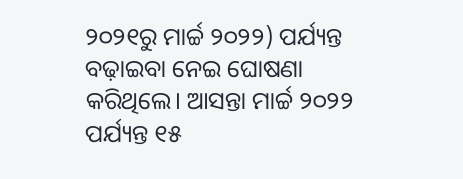୨୦୨୧ରୁ ମାର୍ଚ୍ଚ ୨୦୨୨) ପର୍ଯ୍ୟନ୍ତ ବଢ଼ାଇବା ନେଇ ଘୋଷଣା କରିଥିଲେ। ଆସନ୍ତା ମାର୍ଚ୍ଚ ୨୦୨୨ ପର୍ଯ୍ୟନ୍ତ ୧୫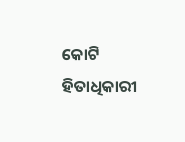କୋଟି ହିତାଧିକାରୀ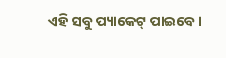ଏହି ସବୁ ପ୍ୟାକେଟ୍ ପାଇବେ।